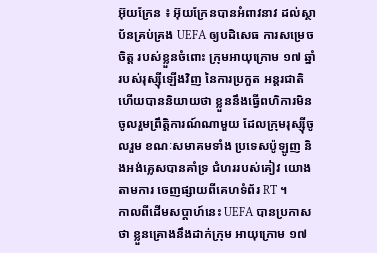អ៊ុយក្រែន ៖ អ៊ុយក្រែនបានអំពាវនាវ ដល់ស្ថាប័នគ្រប់គ្រង UEFA ឲ្យបដិសេធ ការសម្រេចចិត្ត របស់ខ្លួនចំពោះ ក្រុមអាយុក្រោម ១៧ ឆ្នាំ របស់រុស្ស៊ីឡើងវិញ នៃការប្រកួត អន្តរជាតិ ហើយបាននិយាយថា ខ្លួននឹងធ្វើពហិការមិន ចូលរួមព្រឹត្តិការណ៍ណាមួយ ដែលក្រុមរុស្ស៊ីចូលរួម ខណៈសមាគមទាំង ប្រទេសប៉ូឡូញ និងអង់គ្លេសបានគាំទ្រ ជំហររបស់គៀវ យោងតាមការ ចេញផ្សាយពីគេហទំព័រ RT ។
កាលពីដើមសប្តាហ៍នេះ UEFA បានប្រកាសថា ខ្លួនគ្រោងនឹងដាក់ក្រុម អាយុក្រោម ១៧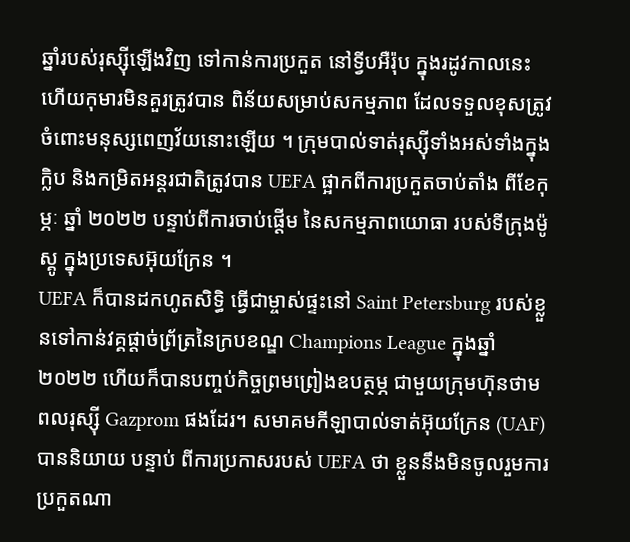ឆ្នាំរបស់រុស្ស៊ីឡើងវិញ ទៅកាន់ការប្រកួត នៅទ្វីបអឺរ៉ុប ក្នុងរដូវកាលនេះ ហើយកុមារមិនគួរត្រូវបាន ពិន័យសម្រាប់សកម្មភាព ដែលទទួលខុសត្រូវ ចំពោះមនុស្សពេញវ័យនោះឡើយ ។ ក្រុមបាល់ទាត់រុស្ស៊ីទាំងអស់ទាំងក្នុងក្លិប និងកម្រិតអន្តរជាតិត្រូវបាន UEFA ផ្អាកពីការប្រកួតចាប់តាំង ពីខែកុម្ភៈ ឆ្នាំ ២០២២ បន្ទាប់ពីការចាប់ផ្តើម នៃសកម្មភាពយោធា របស់ទីក្រុងម៉ូស្គូ ក្នុងប្រទេសអ៊ុយក្រែន ។
UEFA ក៏បានដកហូតសិទ្ធិ ធ្វើជាម្ចាស់ផ្ទះនៅ Saint Petersburg របស់ខ្លួនទៅកាន់វគ្គផ្តាច់ព្រ័ត្រនៃក្របខណ្ឌ Champions League ក្នុងឆ្នាំ ២០២២ ហើយក៏បានបញ្ចប់កិច្ចព្រមព្រៀងឧបត្ថម្ភ ជាមួយក្រុមហ៊ុនថាមពលរុស្ស៊ី Gazprom ផងដែរ។ សមាគមកីឡាបាល់ទាត់អ៊ុយក្រែន (UAF) បាននិយាយ បន្ទាប់ ពីការប្រកាសរបស់ UEFA ថា ខ្លួននឹងមិនចូលរួមការ ប្រកួតណា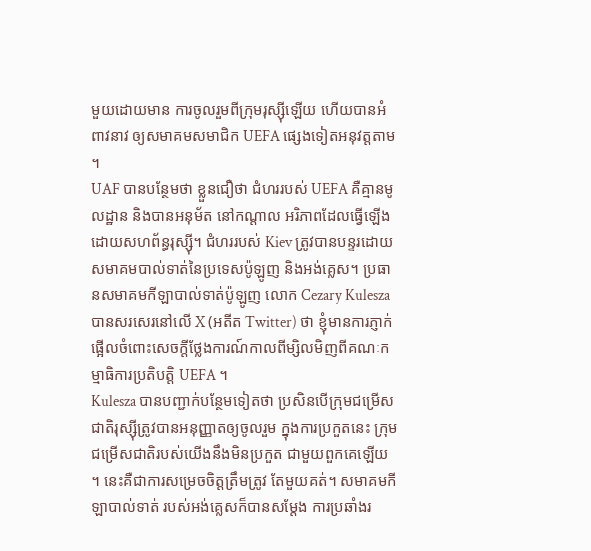មួយដោយមាន ការចូលរួមពីក្រុមរុស្ស៊ីឡើយ ហើយបានអំពាវនាវ ឲ្យសមាគមសមាជិក UEFA ផ្សេងទៀតអនុវត្តតាម ។
UAF បានបន្ថែមថា ខ្លួនជឿថា ជំហររបស់ UEFA គឺគ្មានមូលដ្ឋាន និងបានអនុម័ត នៅកណ្តាល អរិភាពដែលធ្វើឡើង ដោយសហព័ន្ធរុស្ស៊ី។ ជំហររបស់ Kiev ត្រូវបានបន្ទរដោយ សមាគមបាល់ទាត់នៃប្រទេសប៉ូឡូញ និងអង់គ្លេស។ ប្រធានសមាគមកីឡាបាល់ទាត់ប៉ូឡូញ លោក Cezary Kulesza បានសរសេរនៅលើ X (អតីត Twitter) ថា ខ្ញុំមានការភ្ញាក់ផ្អើលចំពោះសេចក្តីថ្លែងការណ៍កាលពីម្សិលមិញពីគណៈកម្មាធិការប្រតិបត្តិ UEFA ។
Kulesza បានបញ្ជាក់បន្ថែមទៀតថា ប្រសិនបើក្រុមជម្រើសជាតិរុស្ស៊ីត្រូវបានអនុញ្ញាតឲ្យចូលរួម ក្នុងការប្រកួតនេះ ក្រុមជម្រើសជាតិរបស់យើងនឹងមិនប្រកួត ជាមួយពួកគេឡើយ ។ នេះគឺជាការសម្រេចចិត្តត្រឹមត្រូវ តែមួយគត់។ សមាគមកីឡាបាល់ទាត់ របស់អង់គ្លេសក៏បានសម្តែង ការប្រឆាំងរ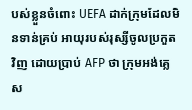បស់ខ្លួនចំពោះ UEFA ដាក់ក្រុមដែលមិនទាន់គ្រប់ អាយុរបស់រុស្សីចូលប្រកួតវិញ ដោយប្រាប់ AFP ថា ក្រុមអង់គ្លេស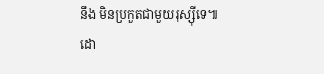នឹង មិនប្រកួតជាមួយរុស្ស៊ីទេ៕
ដោ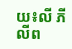យ៖លី ភីលីព